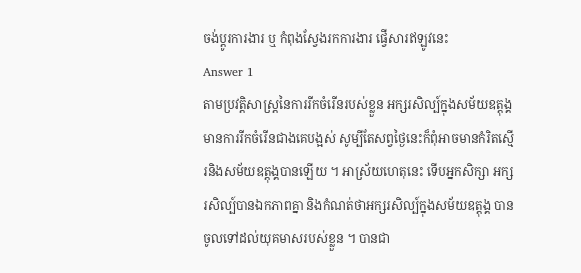ចង់ប្តូរការងារ ឬ កំពុងស្វែងរកការងារ ផ្វើសារឥឡូវនេះ
Answer 1
តាមប្រវត្តិសាស្រ្តនៃការរីកចំរើនរបស់ខ្លួន អក្សរសិល្ប៍ក្នុងសម័យឧត្តុង្គ មានការរីកចំរើនជាងគេបង្អស់ សូម្បីតែសព្វថ្ងៃនេះក៏ពុំអាចមានកំរិតស្មើរនិងសម័យឧត្តុង្គបានឡើយ ។ អាស្រ័យហេតុនេះ ទើបអ្នកសិក្សា អក្សរសិល្ប៍បានឯកភាពគ្នា និងកំណត់ថាអក្សរសិល្ប៍ក្នុងសម័យឧត្តុង្គ បានចូលទៅដល់យុគមាសរបស់ខ្លួន ។ បានជា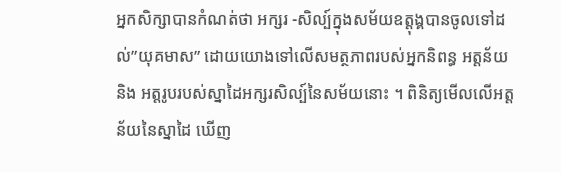អ្នកសិក្សាបានកំណត់ថា អក្សរ -សិល្ប៍ក្នុងសម័យឧត្តុង្គបានចូលទៅដល់”យុគមាស” ដោយយោងទៅលើសមត្ថភាពរបស់អ្នកនិពន្ធ អត្តន័យ និង អត្តរូបរបស់ស្នាដៃអក្សរសិល្ប៍នៃសម័យនោះ ។ ពិនិត្យមើលលើអត្តន័យនៃស្នាដៃ ឃើញ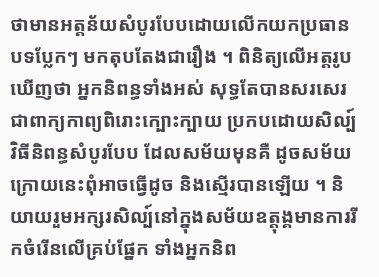ថាមានអត្តន័យសំបូរបែបដោយលើកយកប្រធានបទប្លែកៗ មកតុបតែងជារឿង ។ ពិនិត្យលើអត្តរូបឃើញថា អ្នកនិពន្ធទាំងអស់ សុទ្ធតែបានសរសេរជាពាក្យកាព្យពិរោះក្បោះក្បាយ ប្រកបដោយសិល្ប៍វិធីនិពន្ធសំបូរបែប ដែលសម័យមុនគឺ ដូចសម័យក្រោយនេះពុំអាចធ្វើដូច និងស្មើរបានឡើយ ។ និយាយរួមអក្សរសិល្ប៍នៅក្នុងសម័យឧត្តុង្គមានការរីកចំរើនលើគ្រប់ផ្នែក ទាំងអ្នកនិព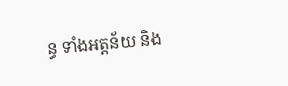ន្ធ ទាំងអត្តន័យ និង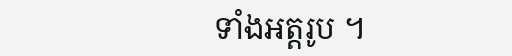ទាំងអត្តរូប ។